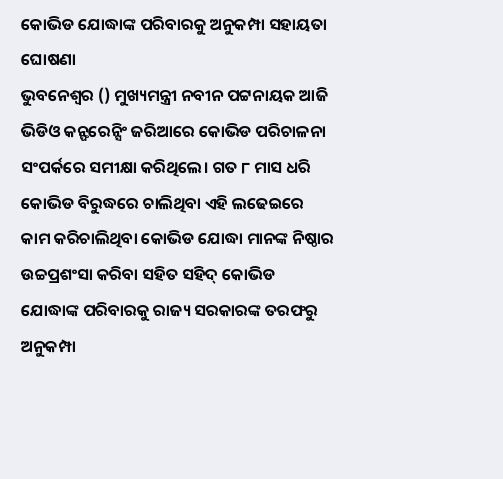କୋଭିଡ ଯୋଦ୍ଧାଙ୍କ ପରିବାରକୁ ଅନୁକମ୍ପା ସହାୟତା ଘୋଷଣା
ଭୁବନେଶ୍ବର () ମୁଖ୍ୟମନ୍ତ୍ରୀ ନବୀନ ପଟ୍ଟନାୟକ ଆଜି ଭିଡିଓ କନ୍ଫରେନ୍ସିଂ ଜରିଆରେ କୋଭିଡ ପରିଚାଳନା ସଂପର୍କରେ ସମୀକ୍ଷା କରିଥିଲେ। ଗତ ୮ ମାସ ଧରି କୋଭିଡ ବିରୁଦ୍ଧରେ ଚାଲିଥିବା ଏହି ଲଢେଇରେ କାମ କରିଚାଲିଥିବା କୋଭିଡ ଯୋଦ୍ଧା ମାନଙ୍କ ନିଷ୍ଠାର ଉଚ୍ଚପ୍ରଶଂସା କରିବା ସହିତ ସହିଦ୍ କୋଭିଡ ଯୋଦ୍ଧାଙ୍କ ପରିବାରକୁ ରାଜ୍ୟ ସରକାରଙ୍କ ତରଫରୁ ଅନୁକମ୍ପା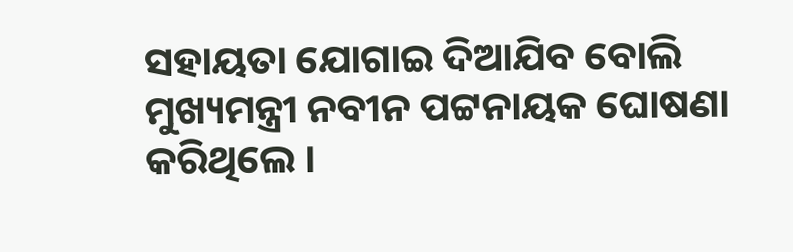ସହାୟତା ଯୋଗାଇ ଦିଆଯିବ ବୋଲି ମୁଖ୍ୟମନ୍ତ୍ରୀ ନବୀନ ପଟ୍ଟନାୟକ ଘୋଷଣା କରିଥିଲେ ।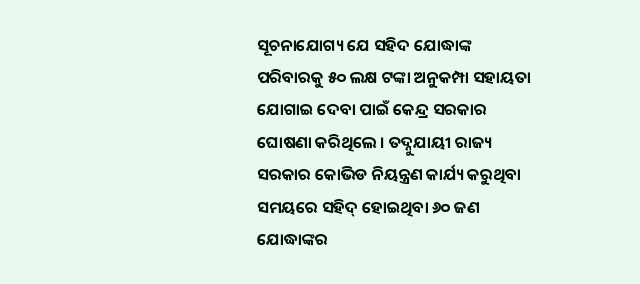ସୂଚନାଯୋଗ୍ୟ ଯେ ସହିଦ ଯୋଦ୍ଧାଙ୍କ ପରିବାରକୁ ୫୦ ଲକ୍ଷ ଟଙ୍କା ଅନୁକମ୍ପା ସହାୟତା ଯୋଗାଇ ଦେବା ପାଇଁ କେନ୍ଦ୍ର ସରକାର ଘୋଷଣା କରିଥିଲେ । ତଦ୍ନୁଯାୟୀ ରାଜ୍ୟ ସରକାର କୋଭିଡ ନିୟନ୍ତ୍ରଣ କାର୍ଯ୍ୟ କରୁଥିବା ସମୟରେ ସହିଦ୍ ହୋଇଥିବା ୬୦ ଜଣ ଯୋଦ୍ଧାଙ୍କର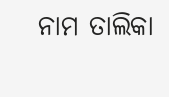ନାମ ତାଲିକା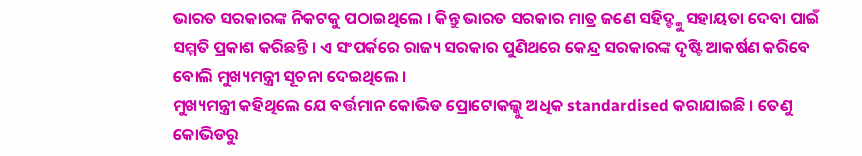ଭାରତ ସରକାରଙ୍କ ନିକଟକୁ ପଠାଇଥିଲେ । କିନ୍ତୁ ଭାରତ ସରକାର ମାତ୍ର ଜଣେ ସହିଦ୍ଙ୍କୁ ସହାୟତା ଦେବା ପାଇଁ ସମ୍ମତି ପ୍ରକାଶ କରିଛନ୍ତି । ଏ ସଂପର୍କରେ ରାଜ୍ୟ ସରକାର ପୁଣିଥରେ କେନ୍ଦ୍ର ସରକାରଙ୍କ ଦୃଷ୍ଟି ଆକର୍ଷଣ କରିବେ ବୋଲି ମୁଖ୍ୟମନ୍ତ୍ରୀ ସୂଚନା ଦେଇଥିଲେ ।
ମୁଖ୍ୟମନ୍ତ୍ରୀ କହିଥିଲେ ଯେ ବର୍ତ୍ତମାନ କୋଭିଡ ପ୍ରୋଟୋକଲ୍କୁ ଅଧିକ standardised କରାଯାଇଛି । ତେଣୁ କୋଭିଡରୁ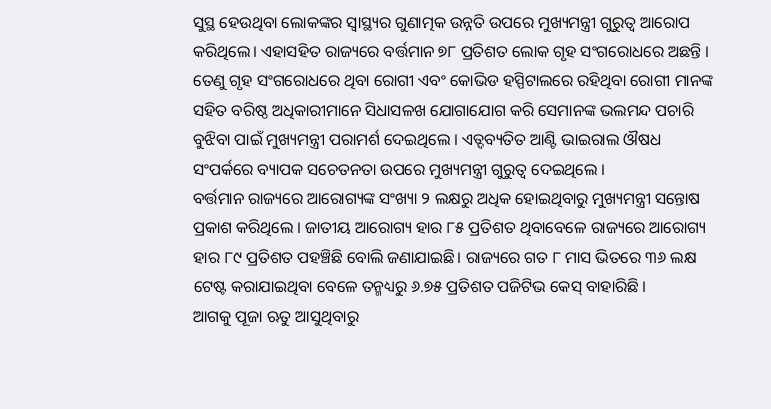ସୁସ୍ଥ ହେଉଥିବା ଲୋକଙ୍କର ସ୍ବାସ୍ଥ୍ୟର ଗୁଣାତ୍ମକ ଉନ୍ନତି ଉପରେ ମୁଖ୍ୟମନ୍ତ୍ରୀ ଗୁରୁତ୍ବ ଆରୋପ କରିଥିଲେ। ଏହାସହିତ ରାଜ୍ୟରେ ବର୍ତ୍ତମାନ ୭୮ ପ୍ରତିଶତ ଲୋକ ଗୃହ ସଂଗରୋଧରେ ଅଛନ୍ତି । ତେଣୁ ଗୃହ ସଂଗରୋଧରେ ଥିବା ରୋଗୀ ଏବଂ କୋଭିଡ ହସ୍ପିଟାଲରେ ରହିଥିବା ରୋଗୀ ମାନଙ୍କ ସହିତ ବରିଷ୍ଠ ଅଧିକାରୀମାନେ ସିଧାସଳଖ ଯୋଗାଯୋଗ କରି ସେମାନଙ୍କ ଭଲମନ୍ଦ ପଚାରି ବୁଝିବା ପାଇଁ ମୁଖ୍ୟମନ୍ତ୍ରୀ ପରାମର୍ଶ ଦେଇଥିଲେ । ଏତ୍ଦବ୍ୟତିତ ଆଣ୍ଟି ଭାଇରାଲ ଔଷଧ ସଂପର୍କରେ ବ୍ୟାପକ ସଚେତନତା ଉପରେ ମୁଖ୍ୟମନ୍ତ୍ରୀ ଗୁରୁତ୍ବ ଦେଇଥିଲେ ।
ବର୍ତ୍ତମାନ ରାଜ୍ୟରେ ଆରୋଗ୍ୟଙ୍କ ସଂଖ୍ୟା ୨ ଲକ୍ଷରୁ ଅଧିକ ହୋଇଥିବାରୁ ମୁଖ୍ୟମନ୍ତ୍ରୀ ସନ୍ତୋଷ ପ୍ରକାଶ କରିଥିଲେ । ଜାତୀୟ ଆରୋଗ୍ୟ ହାର ୮୫ ପ୍ରତିଶତ ଥିବାବେଳେ ରାଜ୍ୟରେ ଆରୋଗ୍ୟ ହାର ୮୯ ପ୍ରତିଶତ ପହଞ୍ଚିଛି ବୋଲି ଜଣାଯାଇଛି। ରାଜ୍ୟରେ ଗତ ୮ ମାସ ଭିତରେ ୩୬ ଲକ୍ଷ ଟେଷ୍ଟ କରାଯାଇଥିବା ବେଳେ ତନ୍ମଧ୍ୟରୁ ୬.୭୫ ପ୍ରତିଶତ ପଜିଟିଭ କେସ୍ ବାହାରିଛି ।
ଆଗକୁ ପୂଜା ଋତୁ ଆସୁଥିବାରୁ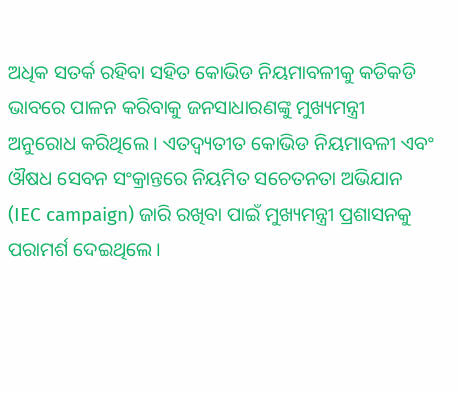ଅଧିକ ସତର୍କ ରହିବା ସହିତ କୋଭିଡ ନିୟମାବଳୀକୁ କଡିକଡି ଭାବରେ ପାଳନ କରିବାକୁ ଜନସାଧାରଣଙ୍କୁ ମୁଖ୍ୟମନ୍ତ୍ରୀ ଅନୁରୋଧ କରିଥିଲେ । ଏତଦ୍ବ୍ୟତୀତ କୋଭିଡ ନିୟମାବଳୀ ଏବଂ ଔଷଧ ସେବନ ସଂକ୍ରାନ୍ତରେ ନିୟମିତ ସଚେତନତା ଅଭିଯାନ (IEC campaign) ଜାରି ରଖିବା ପାଇଁ ମୁଖ୍ୟମନ୍ତ୍ରୀ ପ୍ରଶାସନକୁ ପରାମର୍ଶ ଦେଇଥିଲେ।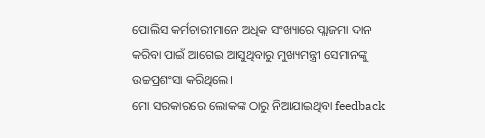ପୋଲିସ କର୍ମଚାରୀମାନେ ଅଧିକ ସଂଖ୍ୟାରେ ପ୍ଲାଜମା ଦାନ କରିବା ପାଇଁ ଆଗେଇ ଆସୁଥିବାରୁ ମୁଖ୍ୟମନ୍ତ୍ରୀ ସେମାନଙ୍କୁ ଉଚ୍ଚପ୍ରଶଂସା କରିଥିଲେ।
ମୋ ସରକାରରେ ଲୋକଙ୍କ ଠାରୁ ନିଆଯାଇଥିବା feedback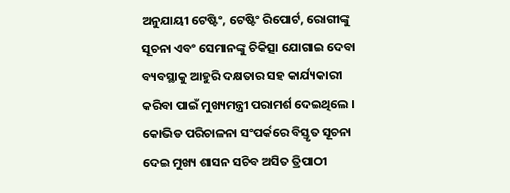ଅନୁଯାୟୀ ଟେଷ୍ଟିଂ, ଟେଷ୍ଟିଂ ରିପୋର୍ଟ, ରୋଗୀଙ୍କୁ ସୂଚନା ଏବଂ ସେମାନଙ୍କୁ ଚିକିତ୍ସା ଯୋଗାଇ ଦେବା ବ୍ୟବସ୍ଥାକୁ ଆହୁରି ଦକ୍ଷତାର ସହ କାର୍ଯ୍ୟକାରୀ କରିବା ପାଇଁ ମୁଖ୍ୟମନ୍ତ୍ରୀ ପରାମର୍ଶ ଦେଇଥିଲେ ।
କୋଭିଡ ପରିଚାଳନା ସଂପର୍କରେ ବିସ୍ତୃତ ସୂଚନା ଦେଇ ମୁଖ୍ୟ ଶାସନ ସଚିବ ଅସିତ ତ୍ରିପାଠୀ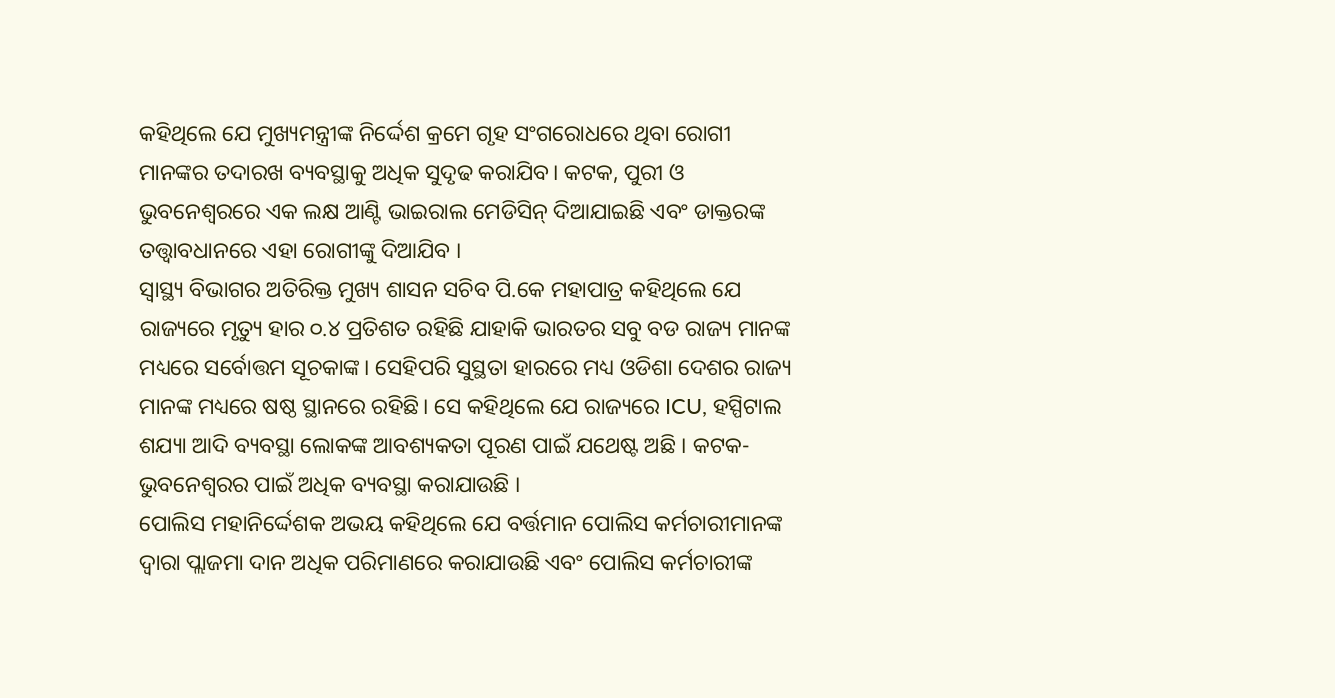କହିଥିଲେ ଯେ ମୁଖ୍ୟମନ୍ତ୍ରୀଙ୍କ ନିର୍ଦ୍ଦେଶ କ୍ରମେ ଗୃହ ସଂଗରୋଧରେ ଥିବା ରୋଗୀ ମାନଙ୍କର ତଦାରଖ ବ୍ୟବସ୍ଥାକୁ ଅଧିକ ସୁଦୃଢ କରାଯିବ। କଟକ, ପୁରୀ ଓ ଭୁବନେଶ୍ବରରେ ଏକ ଲକ୍ଷ ଆଣ୍ଟି ଭାଇରାଲ ମେଡିସିନ୍ ଦିଆଯାଇଛି ଏବଂ ଡାକ୍ତରଙ୍କ ତତ୍ତ୍ବାବଧାନରେ ଏହା ରୋଗୀଙ୍କୁ ଦିଆଯିବ ।
ସ୍ବାସ୍ଥ୍ୟ ବିଭାଗର ଅତିରିକ୍ତ ମୁଖ୍ୟ ଶାସନ ସଚିବ ପି.କେ ମହାପାତ୍ର କହିଥିଲେ ଯେ ରାଜ୍ୟରେ ମୃତ୍ୟୁ ହାର ୦.୪ ପ୍ରତିଶତ ରହିଛି ଯାହାକି ଭାରତର ସବୁ ବଡ ରାଜ୍ୟ ମାନଙ୍କ ମଧ୍ୟରେ ସର୍ବୋତ୍ତମ ସୂଚକାଙ୍କ। ସେହିପରି ସୁସ୍ଥତା ହାରରେ ମଧ୍ୟ ଓଡିଶା ଦେଶର ରାଜ୍ୟ ମାନଙ୍କ ମଧ୍ୟରେ ଷଷ୍ଠ ସ୍ଥାନରେ ରହିଛି। ସେ କହିଥିଲେ ଯେ ରାଜ୍ୟରେ ICU, ହସ୍ପିଟାଲ ଶଯ୍ୟା ଆଦି ବ୍ୟବସ୍ଥା ଲୋକଙ୍କ ଆବଶ୍ୟକତା ପୂରଣ ପାଇଁ ଯଥେଷ୍ଟ ଅଛି । କଟକ-ଭୁବନେଶ୍ବରର ପାଇଁ ଅଧିକ ବ୍ୟବସ୍ଥା କରାଯାଉଛି ।
ପୋଲିସ ମହାନିର୍ଦ୍ଦେଶକ ଅଭୟ କହିଥିଲେ ଯେ ବର୍ତ୍ତମାନ ପୋଲିସ କର୍ମଚାରୀମାନଙ୍କ ଦ୍ବାରା ପ୍ଲାଜମା ଦାନ ଅଧିକ ପରିମାଣରେ କରାଯାଉଛି ଏବଂ ପୋଲିସ କର୍ମଚାରୀଙ୍କ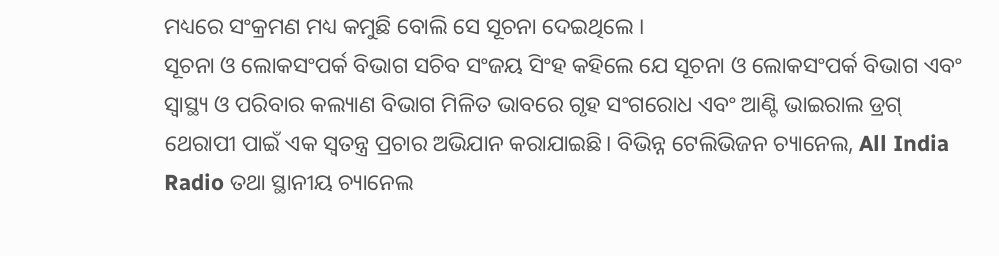ମଧ୍ୟରେ ସଂକ୍ରମଣ ମଧ୍ୟ କମୁଛି ବୋଲି ସେ ସୂଚନା ଦେଇଥିଲେ ।
ସୂଚନା ଓ ଲୋକସଂପର୍କ ବିଭାଗ ସଚିବ ସଂଜୟ ସିଂହ କହିଲେ ଯେ ସୂଚନା ଓ ଲୋକସଂପର୍କ ବିଭାଗ ଏବଂ ସ୍ବାସ୍ଥ୍ୟ ଓ ପରିବାର କଲ୍ୟାଣ ବିଭାଗ ମିଳିତ ଭାବରେ ଗୃହ ସଂଗରୋଧ ଏବଂ ଆଣ୍ଟି ଭାଇରାଲ ଡ୍ରଗ୍ ଥେରାପୀ ପାଇଁ ଏକ ସ୍ବତନ୍ତ୍ର ପ୍ରଚାର ଅଭିଯାନ କରାଯାଇଛି। ବିଭିନ୍ନ ଟେଲିଭିଜନ ଚ୍ୟାନେଲ, All India Radio ତଥା ସ୍ଥାନୀୟ ଚ୍ୟାନେଲ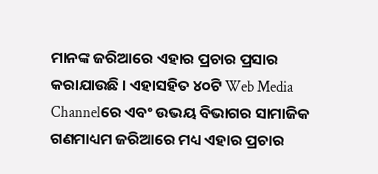ମାନଙ୍କ ଜରିଆରେ ଏହାର ପ୍ରଚାର ପ୍ରସାର କରାଯାଉଛି । ଏହାସହିତ ୪୦ଟି Web Media Channelରେ ଏବଂ ଉଭୟ ବିଭାଗର ସାମାଜିକ ଗଣମାଧ୍ୟମ ଜରିଆରେ ମଧ୍ୟ ଏହାର ପ୍ରଚାର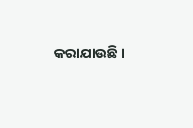କରାଯାଉଛି ।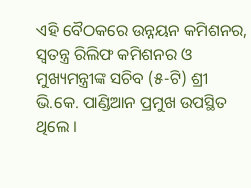ଏହି ବୈଠକରେ ଉନ୍ନୟନ କମିଶନର, ସ୍ବତନ୍ତ୍ର ରିଲିଫ କମିଶନର ଓ ମୁଖ୍ୟମନ୍ତ୍ରୀଙ୍କ ସଚିବ (୫-ଟି) ଶ୍ରୀ ଭି.କେ. ପାଣ୍ଡିଆନ ପ୍ରମୁଖ ଉପସ୍ଥିତ ଥିଲେ ।